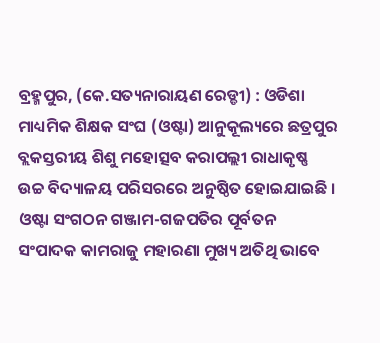ବ୍ରହ୍ମପୁର, (କେ.ସତ୍ୟନାରାୟଣ ରେଡ୍ଡୀ) : ଓଡିଶା ମାଧ୍ୟମିକ ଶିକ୍ଷକ ସଂଘ (ଓଷ୍ଟା) ଆନୁକୂଲ୍ୟରେ ଛତ୍ରପୁର ବ୍ଲକସ୍ତରୀୟ ଶିଶୁ ମହୋତ୍ସବ କରାପଲ୍ଲୀ ରାଧାକୃଷ୍ଣ ଉଚ୍ଚ ବିଦ୍ୟାଳୟ ପରିସରରେ ଅନୁଷ୍ଠିତ ହୋଇଯାଇଛି । ଓଷ୍ଟା ସଂଗଠନ ଗଞ୍ଜାମ-ଗଜପତିର ପୂର୍ବତନ ସଂପାଦକ କାମରାଜୁ ମହାରଣା ମୁଖ୍ୟ ଅତିଥି ଭାବେ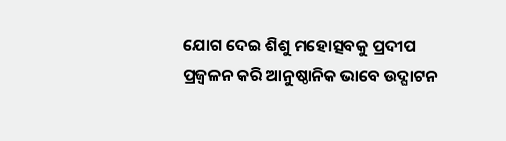ଯୋଗ ଦେଇ ଶିଶୁ ମହୋତ୍ସବକୁ ପ୍ରଦୀପ ପ୍ରଜ୍ୱଳନ କରି ଆନୁଷ୍ଠାନିକ ଭାବେ ଉଦ୍ଘାଟନ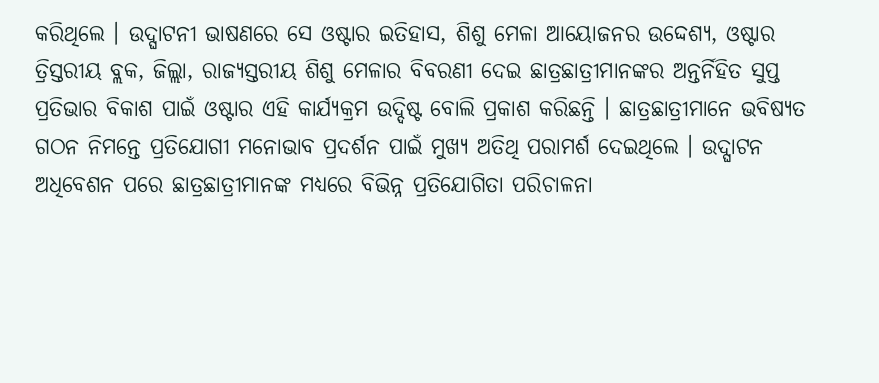କରିଥିଲେ । ଉଦ୍ଘାଟନୀ ଭାଷଣରେ ସେ ଓଷ୍ଟାର ଇତିହାସ, ଶିଶୁ ମେଳା ଆୟୋଜନର ଉଦ୍ଦେଶ୍ୟ, ଓଷ୍ଟାର ତ୍ରିସ୍ତରୀୟ ବ୍ଲକ, ଜିଲ୍ଲା, ରାଜ୍ୟସ୍ତରୀୟ ଶିଶୁ ମେଳାର ବିବରଣୀ ଦେଇ ଛାତ୍ରଛାତ୍ରୀମାନଙ୍କର ଅନ୍ତର୍ନିହିତ ସୁପ୍ତ ପ୍ରତିଭାର ବିକାଶ ପାଇଁ ଓଷ୍ଟାର ଏହି କାର୍ଯ୍ୟକ୍ରମ ଉଦ୍ଦିଷ୍ଟ ବୋଲି ପ୍ରକାଶ କରିଛନ୍ତି । ଛାତ୍ରଛାତ୍ରୀମାନେ ଭବିଷ୍ୟତ ଗଠନ ନିମନ୍ତେ ପ୍ରତିଯୋଗୀ ମନୋଭାବ ପ୍ରଦର୍ଶନ ପାଇଁ ମୁଖ୍ୟ ଅତିଥି ପରାମର୍ଶ ଦେଇଥିଲେ । ଉଦ୍ଘାଟନ ଅଧିବେଶନ ପରେ ଛାତ୍ରଛାତ୍ରୀମାନଙ୍କ ମଧ୍ୟରେ ବିଭିନ୍ନ ପ୍ରତିଯୋଗିତା ପରିଚାଳନା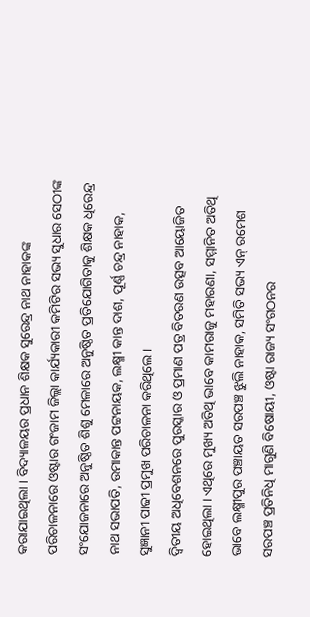କରାଯାଇଥିଲା । ବିଦ୍ୟାଳୟର ପ୍ରଧାନ ଶିକ୍ଷକ ସୁରେନ୍ଦ୍ର ନାଥ ନାହାକଙ୍କ ପରିଚାଳନାରେ ଓଷ୍ଟାର ଗଂଜାମ ଜିଲ୍ଲା କାର୍ଯ୍ୟକାରୀ କମିଟିର ସଭ୍ୟ ସୁଧାର ସେଠୀଙ୍କ ସଂଯୋଜନାରେ ଅନୁଷ୍ଠିତ ଶିଶୁ ମେଳାରେ ଅନୁଷ୍ଠିତ ପ୍ରତିଯୋଗିତାକୁ ଶିକ୍ଷକ ଧିରେନ୍ଦ୍ର ନାଥ ସଭାପତି, ଉମାକାନ୍ତ ପଟ୍ଟନାୟକ, ଲକ୍ଷ୍ମୀ କାନ୍ତ ଦାଶ, ପୂର୍ଣ୍ଣ ଚନ୍ଦ୍ର ନାହାକ, ସୁଜ୍ଞାନୀ ପାଢୀ ପ୍ରମୁଖ ପରିଚାଳନା କରିଥିଲେ ।
ଦ୍ୱିତୀୟ ଅଧିବେଶନରେ ପୁରସ୍କାର ଓ ପ୍ରମାଣ ପତ୍ର ବିତରଣ ଉତ୍ସବ ଆୟୋଜିତ ହୋଇଥିଲା । ଏଥିରେ ମୁଖ୍ୟ ଅତିଥି ଭାବେ କାମରାଜୁ ମହାରଣା, ସମ୍ମାନିତ ଅତିଥି ଭାବେ ଲକ୍ଷ୍ମୀପୁର ପଞ୍ଚାୟତ ସରପଞ୍ଚ ଝୁଲି ନାହାକ, ସମିତି ସଭ୍ୟ ଏନ୍ ରମେଶ ସରପଞ୍ଚ ପ୍ରତିନିଧି ମାଗୁଣି ବିଷୋୟୀ, ଓଷ୍ଟା ରାଜ୍ୟ ସଂଗଠନର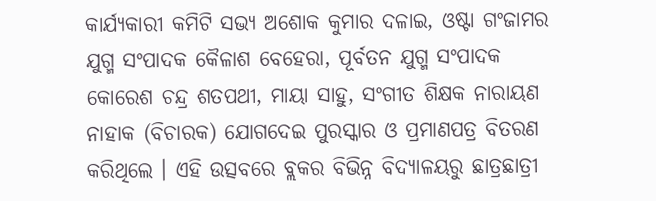କାର୍ଯ୍ୟକାରୀ କମିଟି ସଭ୍ୟ ଅଶୋକ କୁମାର ଦଳାଇ, ଓଷ୍ଟା ଗଂଜାମର ଯୁଗ୍ମ ସଂପାଦକ କୈଳାଶ ବେହେରା, ପୂର୍ବତନ ଯୁଗ୍ମ ସଂପାଦକ କୋରେଶ ଚନ୍ଦ୍ର ଶତପଥୀ, ମାୟା ସାହୁ, ସଂଗୀତ ଶିକ୍ଷକ ନାରାୟଣ ନାହାକ (ବିଚାରକ) ଯୋଗଦେଇ ପୁରସ୍କାର ଓ ପ୍ରମାଣପତ୍ର ବିତରଣ କରିଥିଲେ । ଏହି ଉତ୍ସବରେ ବ୍ଲକର ବିଭିନ୍ନ ବିଦ୍ୟାଳୟରୁ ଛାତ୍ରଛାତ୍ରୀ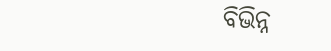ବିଭିନ୍ନ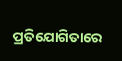ପ୍ରତିଯୋଗିତାରେ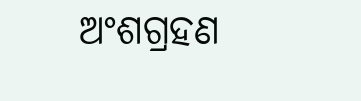ଅଂଶଗ୍ରହଣ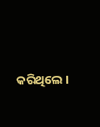କରିଥିଲେ ।